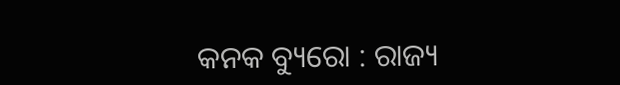କନକ ବ୍ୟୁରୋ : ରାଜ୍ୟ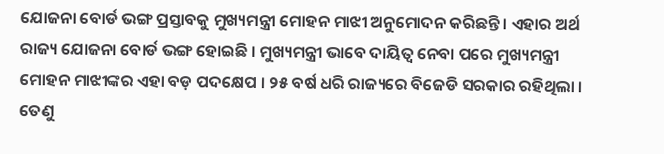ଯୋଜନା ବୋର୍ଡ ଭଙ୍ଗ ପ୍ରସ୍ତାବକୁ ମୁଖ୍ୟମନ୍ତ୍ରୀ ମୋହନ ମାଝୀ ଅନୁମୋଦନ କରିଛନ୍ତି । ଏହାର ଅର୍ଥ ରାଜ୍ୟ ଯୋଜନା ବୋର୍ଡ ଭଙ୍ଗ ହୋଇଛି । ମୁଖ୍ୟମନ୍ତ୍ରୀ ଭାବେ ଦାୟିତ୍ୱ ନେବା ପରେ ମୁଖ୍ୟମନ୍ତ୍ରୀ ମୋହନ ମାଝୀଙ୍କର ଏହା ବଡ଼ ପଦକ୍ଷେପ । ୨୫ ବର୍ଷ ଧରି ରାଜ୍ୟରେ ବିଜେଡି ସରକାର ରହିଥିଲା । ତେଣୁ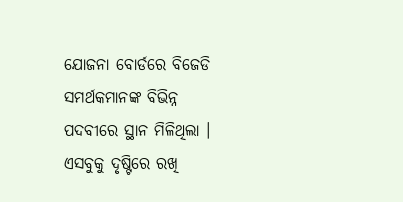ଯୋଜନା ବୋର୍ଡରେ ବିଜେଡି ସମର୍ଥକମାନଙ୍କ ବିଭିନ୍ନ ପଦବୀରେ ସ୍ଥାନ ମିଳିଥିଲା । ଏସବୁକୁ ଦୃଷ୍ଟିରେ ରଖି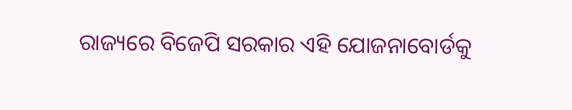ରାଜ୍ୟରେ ବିଜେପି ସରକାର ଏହି ଯୋଜନାବୋର୍ଡକୁ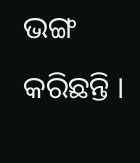ଭଙ୍ଗ କରିଛନ୍ତି ।